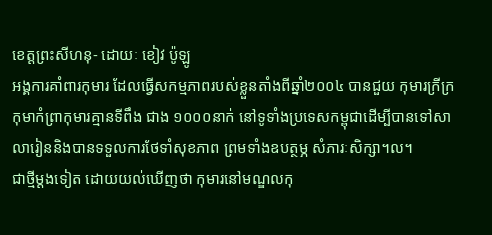ខេត្តព្រះសីហនុ- ដោយៈ ខៀវ ប៉ូឡូ
អង្គការគាំពារកុមារ ដែលធ្វើសកម្មភាពរបស់ខ្លួនតាំងពីឆ្នាំ២០០៤ បានជួយ កុមារក្រីក្រ កុមាកំព្រាកុមារគ្មានទីពឹង ជាង ១០០០នាក់ នៅទូទាំងប្រទេសកម្ពុជាដើម្បីបានទៅសាលារៀននិងបានទទួលការថែទាំសុខភាព ព្រមទាំងឧបត្ថម្ភ សំភារៈសិក្សា។ល។
ជាថ្មីម្ដងទៀត ដោយយល់ឃើញថា កុមារនៅមណ្ឌលកុ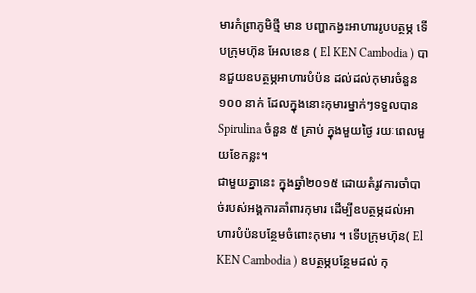មារកំព្រាភូមិថ្មី មាន បញ្ហាកង្វះអាហាររូបបត្ថម្ភ ទើបក្រុមហ៊ុន អែលខេន ( El KEN Cambodia ) បានជួយឧបត្ថម្ភអាហារបំប៉ន ដល់ដល់កុមារចំនួន ១០០ នាក់ ដែលក្នុងនោះកុមារម្នាក់ៗទទួលបាន Spirulina ចំនួន ៥ គ្រាប់ ក្នុងមួយថ្ងៃ រយៈពេលមួយខែកន្លះ។
ជាមួយគ្នានេះ ក្នុងឆ្នាំ២០១៥ ដោយតំរូវការចាំបាច់របស់អង្គការគាំពារកុមារ ដើម្បីឧបត្ថម្ភដល់អាហារបំប៉នបន្ថែមចំពោះកុមារ ។ ទើបក្រុមហ៊ុន( El KEN Cambodia ) ឧបត្ថម្ភបន្ថែមដល់ កុ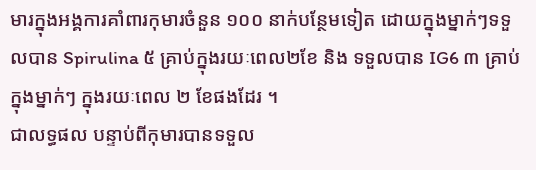មារក្នុងអង្គការគាំពារកុមារចំនួន ១០០ នាក់បន្ថែមទៀត ដោយក្នុងម្នាក់ៗទទួលបាន Spirulina ៥ គ្រាប់ក្នុងរយៈពេល២ខែ និង ទទួលបាន IG6 ៣ គ្រាប់ ក្នុងម្នាក់ៗ ក្នុងរយៈពេល ២ ខែផងដែរ ។
ជាលទ្ធផល បន្ទាប់ពីកុមារបានទទួល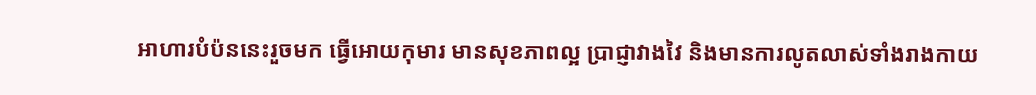អាហារបំប៉ននេះរួចមក ធ្វើអោយកុមារ មានសុខភាពល្អ ប្រាជ្ញាវាងវៃ និងមានការលូតលាស់ទាំងរាងកាយ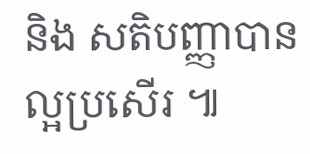និង សតិបញ្ញាបានល្អប្រសើរ ៕